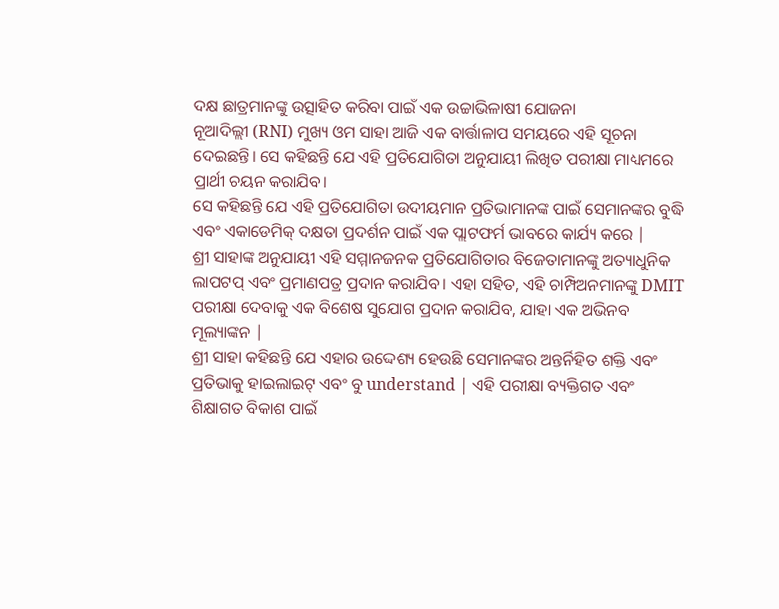ଦକ୍ଷ ଛାତ୍ରମାନଙ୍କୁ ଉତ୍ସାହିତ କରିବା ପାଇଁ ଏକ ଉଚ୍ଚାଭିଳାଷୀ ଯୋଜନା
ନୂଆଦିଲ୍ଲୀ (RNI) ମୁଖ୍ୟ ଓମ ସାହା ଆଜି ଏକ ବାର୍ତ୍ତାଳାପ ସମୟରେ ଏହି ସୂଚନା ଦେଇଛନ୍ତି। ସେ କହିଛନ୍ତି ଯେ ଏହି ପ୍ରତିଯୋଗିତା ଅନୁଯାୟୀ ଲିଖିତ ପରୀକ୍ଷା ମାଧ୍ୟମରେ ପ୍ରାର୍ଥୀ ଚୟନ କରାଯିବ।
ସେ କହିଛନ୍ତି ଯେ ଏହି ପ୍ରତିଯୋଗିତା ଉଦୀୟମାନ ପ୍ରତିଭାମାନଙ୍କ ପାଇଁ ସେମାନଙ୍କର ବୁଦ୍ଧି ଏବଂ ଏକାଡେମିକ୍ ଦକ୍ଷତା ପ୍ରଦର୍ଶନ ପାଇଁ ଏକ ପ୍ଲାଟଫର୍ମ ଭାବରେ କାର୍ଯ୍ୟ କରେ |
ଶ୍ରୀ ସାହାଙ୍କ ଅନୁଯାୟୀ ଏହି ସମ୍ମାନଜନକ ପ୍ରତିଯୋଗିତାର ବିଜେତାମାନଙ୍କୁ ଅତ୍ୟାଧୁନିକ ଲାପଟପ୍ ଏବଂ ପ୍ରମାଣପତ୍ର ପ୍ରଦାନ କରାଯିବ। ଏହା ସହିତ, ଏହି ଚାମ୍ପିଅନମାନଙ୍କୁ DMIT ପରୀକ୍ଷା ଦେବାକୁ ଏକ ବିଶେଷ ସୁଯୋଗ ପ୍ରଦାନ କରାଯିବ, ଯାହା ଏକ ଅଭିନବ ମୂଲ୍ୟାଙ୍କନ |
ଶ୍ରୀ ସାହା କହିଛନ୍ତି ଯେ ଏହାର ଉଦ୍ଦେଶ୍ୟ ହେଉଛି ସେମାନଙ୍କର ଅନ୍ତର୍ନିହିତ ଶକ୍ତି ଏବଂ ପ୍ରତିଭାକୁ ହାଇଲାଇଟ୍ ଏବଂ ବୁ understand | ଏହି ପରୀକ୍ଷା ବ୍ୟକ୍ତିଗତ ଏବଂ ଶିକ୍ଷାଗତ ବିକାଶ ପାଇଁ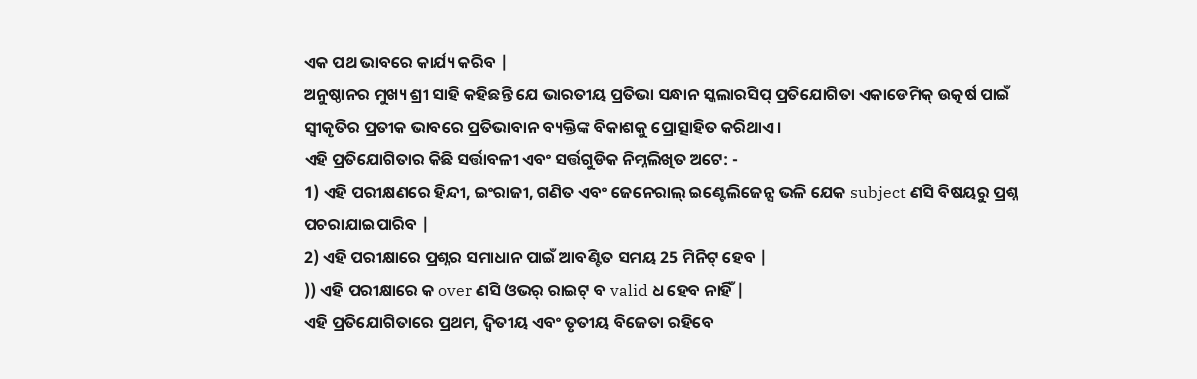ଏକ ପଥ ଭାବରେ କାର୍ଯ୍ୟ କରିବ |
ଅନୁଷ୍ଠାନର ମୁଖ୍ୟ ଶ୍ରୀ ସାହି କହିଛନ୍ତି ଯେ ଭାରତୀୟ ପ୍ରତିଭା ସନ୍ଧାନ ସ୍କଲାରସିପ୍ ପ୍ରତିଯୋଗିତା ଏକାଡେମିକ୍ ଉତ୍କର୍ଷ ପାଇଁ ସ୍ୱୀକୃତିର ପ୍ରତୀକ ଭାବରେ ପ୍ରତିଭାବାନ ବ୍ୟକ୍ତିଙ୍କ ବିକାଶକୁ ପ୍ରୋତ୍ସାହିତ କରିଥାଏ।
ଏହି ପ୍ରତିଯୋଗିତାର କିଛି ସର୍ତ୍ତାବଳୀ ଏବଂ ସର୍ତ୍ତଗୁଡିକ ନିମ୍ନଲିଖିତ ଅଟେ: -
1) ଏହି ପରୀକ୍ଷଣରେ ହିନ୍ଦୀ, ଇଂରାଜୀ, ଗଣିତ ଏବଂ ଜେନେରାଲ୍ ଇଣ୍ଟେଲିଜେନ୍ସ ଭଳି ଯେକ subject ଣସି ବିଷୟରୁ ପ୍ରଶ୍ନ ପଚରାଯାଇପାରିବ |
2) ଏହି ପରୀକ୍ଷାରେ ପ୍ରଶ୍ନର ସମାଧାନ ପାଇଁ ଆବଣ୍ଟିତ ସମୟ 25 ମିନିଟ୍ ହେବ |
)) ଏହି ପରୀକ୍ଷାରେ କ over ଣସି ଓଭର୍ ରାଇଟ୍ ବ valid ଧ ହେବ ନାହିଁ |
ଏହି ପ୍ରତିଯୋଗିତାରେ ପ୍ରଥମ, ଦ୍ୱିତୀୟ ଏବଂ ତୃତୀୟ ବିଜେତା ରହିବେ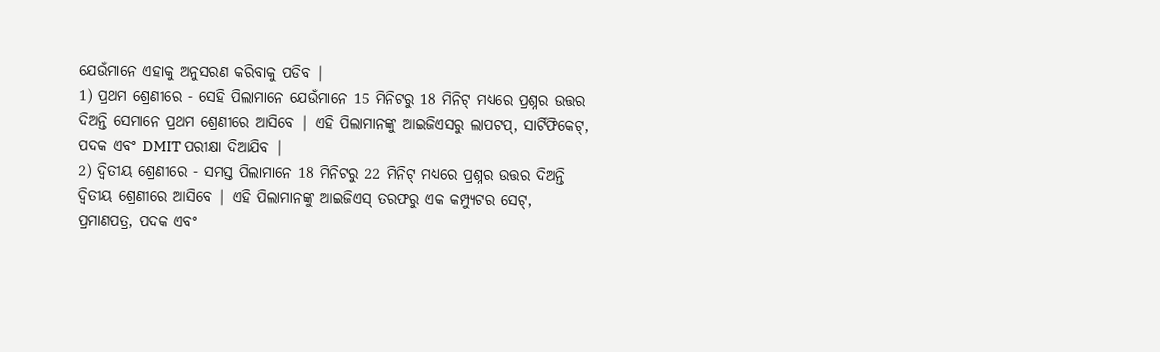ଯେଉଁମାନେ ଏହାକୁ ଅନୁସରଣ କରିବାକୁ ପଡିବ |
1) ପ୍ରଥମ ଶ୍ରେଣୀରେ - ସେହି ପିଲାମାନେ ଯେଉଁମାନେ 15 ମିନିଟରୁ 18 ମିନିଟ୍ ମଧ୍ୟରେ ପ୍ରଶ୍ନର ଉତ୍ତର ଦିଅନ୍ତି ସେମାନେ ପ୍ରଥମ ଶ୍ରେଣୀରେ ଆସିବେ | ଏହି ପିଲାମାନଙ୍କୁ ଆଇଜିଏସରୁ ଲାପଟପ୍, ସାର୍ଟିଫିକେଟ୍, ପଦକ ଏବଂ DMIT ପରୀକ୍ଷା ଦିଆଯିବ |
2) ଦ୍ୱିତୀୟ ଶ୍ରେଣୀରେ - ସମସ୍ତ ପିଲାମାନେ 18 ମିନିଟରୁ 22 ମିନିଟ୍ ମଧ୍ୟରେ ପ୍ରଶ୍ନର ଉତ୍ତର ଦିଅନ୍ତି ଦ୍ୱିତୀୟ ଶ୍ରେଣୀରେ ଆସିବେ | ଏହି ପିଲାମାନଙ୍କୁ ଆଇଜିଏସ୍ ତରଫରୁ ଏକ କମ୍ପ୍ୟୁଟର ସେଟ୍, ପ୍ରମାଣପତ୍ର, ପଦକ ଏବଂ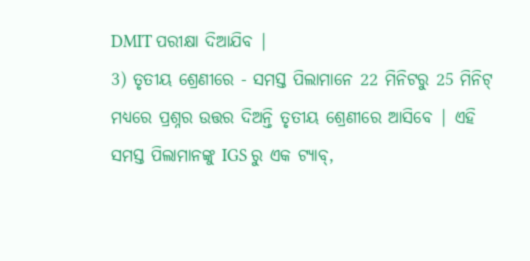DMIT ପରୀକ୍ଷା ଦିଆଯିବ |
3) ତୃତୀୟ ଶ୍ରେଣୀରେ - ସମସ୍ତ ପିଲାମାନେ 22 ମିନିଟରୁ 25 ମିନିଟ୍ ମଧ୍ୟରେ ପ୍ରଶ୍ନର ଉତ୍ତର ଦିଅନ୍ତି ତୃତୀୟ ଶ୍ରେଣୀରେ ଆସିବେ | ଏହି ସମସ୍ତ ପିଲାମାନଙ୍କୁ IGS ରୁ ଏକ ଟ୍ୟାବ୍,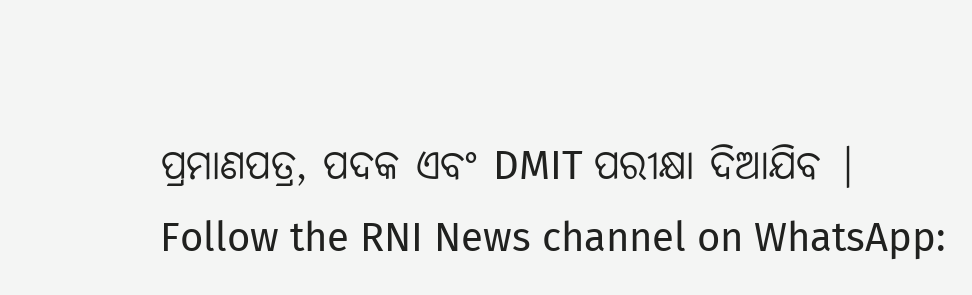ପ୍ରମାଣପତ୍ର, ପଦକ ଏବଂ DMIT ପରୀକ୍ଷା ଦିଆଯିବ |
Follow the RNI News channel on WhatsApp: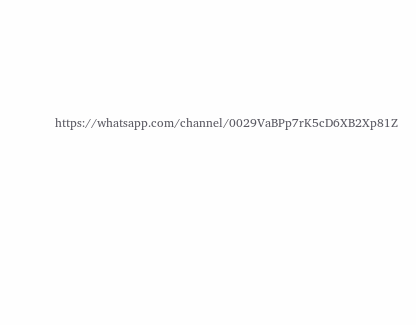https://whatsapp.com/channel/0029VaBPp7rK5cD6XB2Xp81Z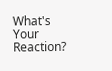What's Your Reaction?